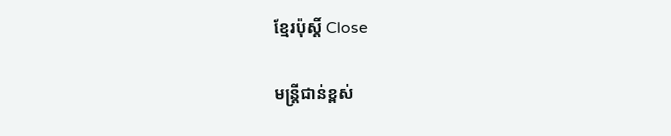ខ្មែរប៉ុស្ដិ៍ Close

មន្ត្រីជាន់ខ្ពស់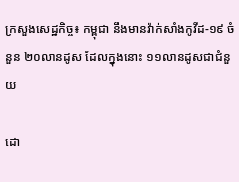ក្រសួងសេដ្ឋកិច្ច៖ កម្ពុជា នឹងមានវ៉ាក់សាំងកូវីដ-១៩ ចំនួន ២០លានដូស ដែលក្នុងនោះ ១១លានដូសជាជំនួយ

ដោ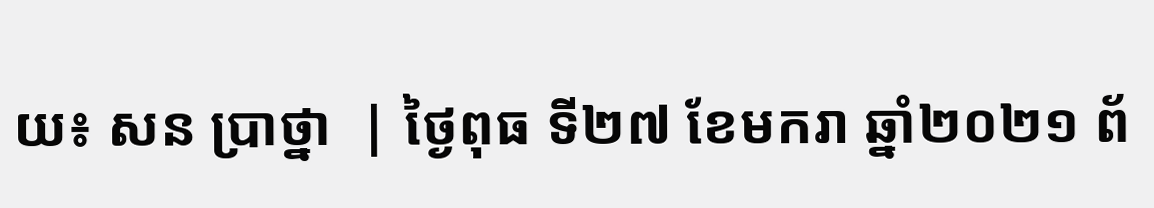យ៖ សន ប្រាថ្នា  | ថ្ងៃពុធ ទី២៧ ខែមករា ឆ្នាំ២០២១ ព័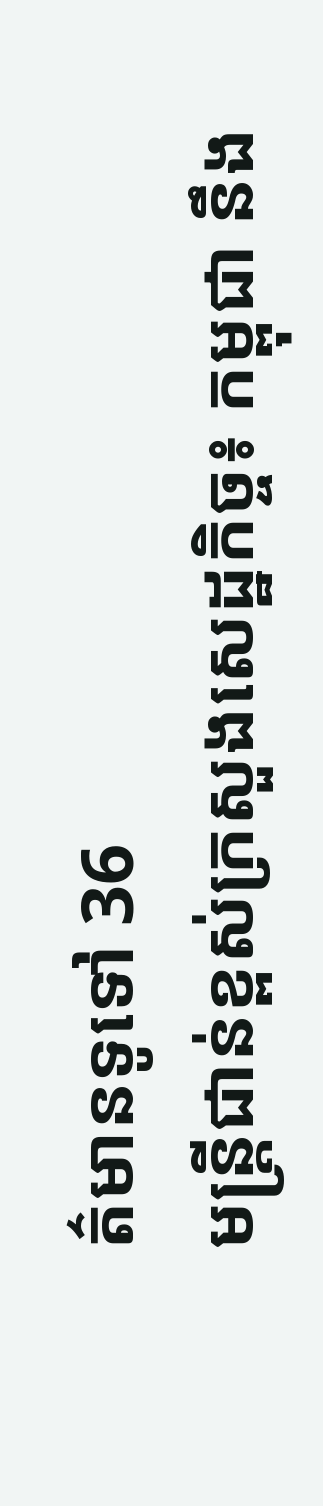ត៌មានទូទៅ 36
មន្ត្រីជាន់ខ្ពស់ក្រសួងសេដ្ឋកិច្ច៖ កម្ពុជា នឹង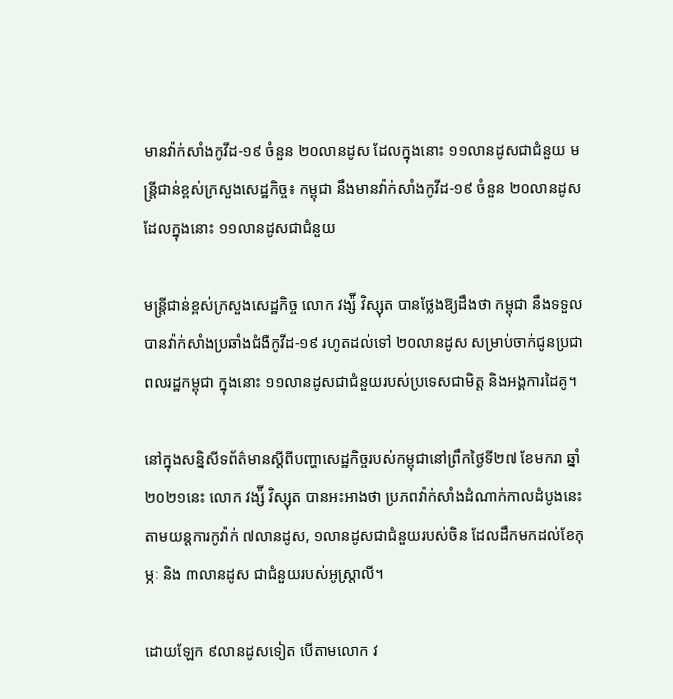មានវ៉ាក់សាំងកូវីដ-១៩ ចំនួន ២០លានដូស ដែលក្នុងនោះ ១១លានដូសជាជំនួយ មន្ត្រីជាន់ខ្ពស់ក្រសួងសេដ្ឋកិច្ច៖ កម្ពុជា នឹងមានវ៉ាក់សាំងកូវីដ-១៩ ចំនួន ២០លានដូស ដែលក្នុងនោះ ១១លានដូសជាជំនួយ

មន្ត្រីជាន់ខ្ពស់ក្រសួងសេដ្ឋកិច្ច លោក វង្ស៉ី វិស្សុត បានថ្លែងឱ្យដឹងថា កម្ពុជា នឹងទទួលបានវ៉ាក់សាំងប្រឆាំងជំងឺកូវីដ-១៩ រហូតដល់ទៅ ២០លានដូស សម្រាប់ចាក់ជូនប្រជាពលរដ្ឋកម្ពុជា ក្នុងនោះ ១១លានដូសជាជំនួយរបស់ប្រទេសជាមិត្ត និងអង្គការដៃគូ។

នៅក្នុងសន្និសីទព័ត៌មានស្តីពីបញ្ហាសេដ្ឋកិច្ចរបស់កម្ពុជានៅព្រឹកថ្ងៃទី២៧ ខែមករា ឆ្នាំ២០២១នេះ លោក វង្ស៉ី វិស្សុត បានអះអាងថា ប្រភពវ៉ាក់សាំងដំណាក់កាលដំបូងនេះ តាមយន្តការកូវ៉ាក់ ៧លានដូស, ១លានដូសជាជំនួយរបស់ចិន ដែលដឹកមកដល់ខែកុម្ភៈ និង ៣លានដូស ជាជំនួយរបស់អូស្ត្រាលី។

ដោយឡែក ៩លានដូសទៀត បើតាមលោក វ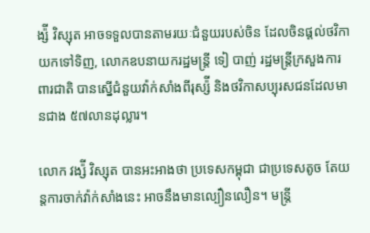ង្ស៉ី វិស្សុត អាចទទួលបានតាមរយៈជំនួយរបស់ចិន ដែលចិនផ្តល់ថវិកាយកទៅទិញ, លោកឧបនាយករដ្ឋមន្រ្ដី ទៀ បាញ់ រដ្ឋមន្ត្រីក្រសួងការពារជាតិ បានស្នើជំនួយវ៉ាក់សាំងពីរុស្ស៉ី និងថវិកាសប្បុរសជនដែលមានជាង ៥៧លានដុល្លារ។

លោក វង្ស៉ី វិស្សុត បានអះអាងថា ប្រទេសកម្ពុជា ជាប្រទេសតូច តែយន្តការចាក់វ៉ាក់សាំងនេះ អាចនឹងមានល្បឿនលឿន។ មន្ត្រី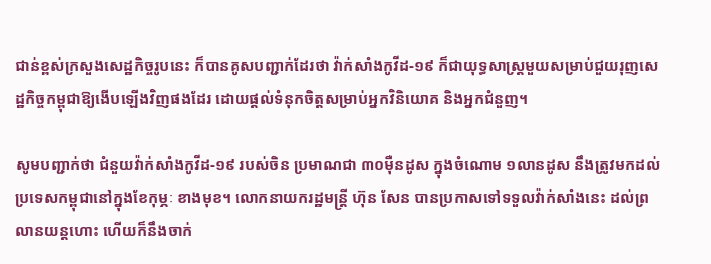ជាន់ខ្ពស់ក្រសួងសេដ្ឋកិច្ចរូបនេះ ក៏បានគូសបញ្ជាក់ដែរថា វ៉ាក់សាំងកូវីដ-១៩ ក៏ជាយុទ្ធសាស្ត្រមួយសម្រាប់ជួយរុញសេដ្ឋកិច្ចកម្ពុជាឱ្យងើបឡើងវិញផងដែរ ដោយផ្តល់ទំនុកចិត្តសម្រាប់អ្នកវិនិយោគ និងអ្នកជំនួញ។

សូមបញ្ជាក់ថា ជំនួយវ៉ាក់សាំងកូវីដ-១៩ របស់ចិន ប្រមាណជា ៣០ម៉ឺនដូស ក្នុងចំណោម ១លានដូស នឹងត្រូវមកដល់ប្រទេសកម្ពុជានៅក្នុងខែកុម្ភៈ ខាងមុខ។ លោកនាយករដ្ឋមន្រ្ដី ហ៊ុន សែន បានប្រកាសទៅទទួលវ៉ាក់សាំងនេះ ដល់ព្រលានយន្តហោះ ហើយក៏នឹងចាក់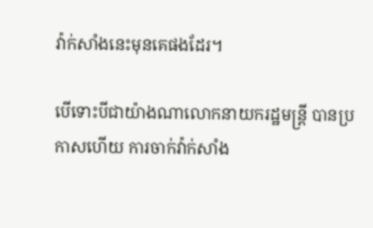វ៉ាក់សាំងនេះមុនគេផងដែរ។

បើទោះបីជាយ៉ាងណាលោកនាយករដ្ឋមន្រ្ដី បានប្រកាសហើយ ការចាក់វ៉ាក់សាំង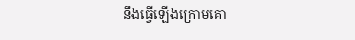នឹងធ្វើឡើងក្រោមគោ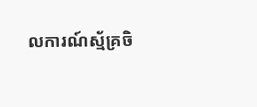លការណ៍ស្ម័គ្រចិ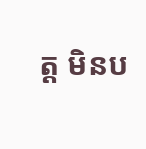ត្ត មិនប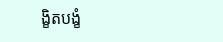ង្ខិតបង្ខំ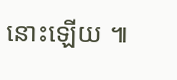នោះឡើយ ៕